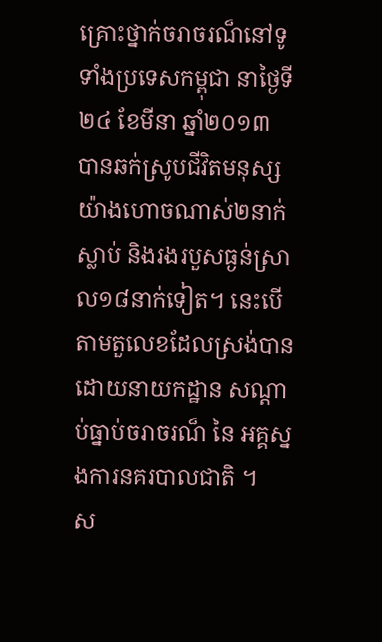គ្រោះថ្នាក់ចរាចរណ៏នៅទូទាំងប្រទេសកម្ពុជា នាថ្ងៃទី២៤ ខែមីនា ឆ្នាំ២០១៣ បានឆក់ស្រូបជីវិតមនុស្សយ៉ាងហោចណាស់២នាក់ ស្លាប់ និងរងរបួសធ្ងន់ស្រាល១៨នាក់ទៀត។ នេះបើតាមតួលេខដែលស្រង់បានដោយនាយកដ្ឋាន សណ្ដាប់ធ្នាប់ចរាចរណ៏ នៃ អគ្គស្នងការនគរបាលជាតិ ។
ស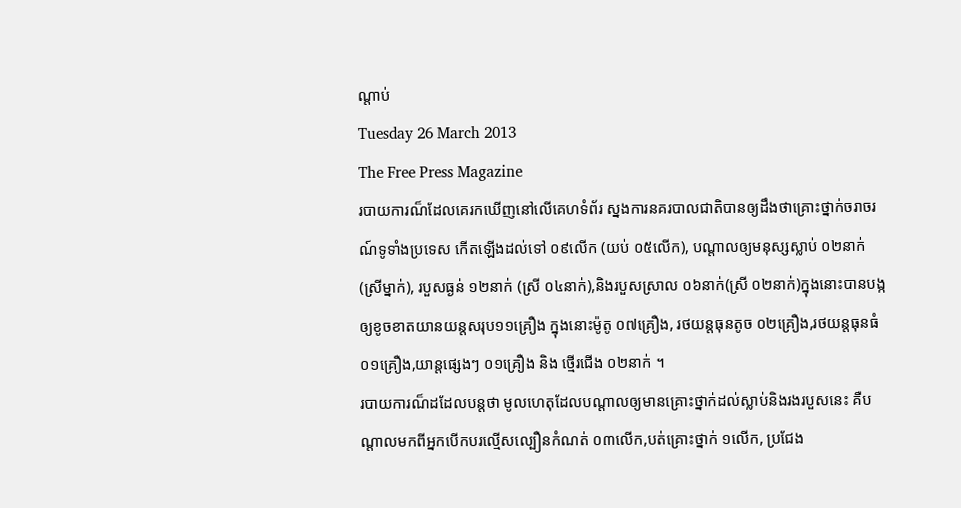ណ្តាប់
Tuesday 26 March 2013
The Free Press Magazine
របាយការណ៏ដែលគេរកឃើញនៅលើគេហទំព័រ ស្នងការនគរបាលជាតិបានឲ្យដឹងថាគ្រោះថ្នាក់ចរាចរណ៍ទូទាំងប្រទេស កើតឡើងដល់ទៅ ០៩លើក (យប់ ០៥លើក), បណ្តាលឲ្យមនុស្សស្លាប់ ០២នាក់ (ស្រីម្នាក់), របួសធ្ងន់ ១២នាក់ (ស្រី ០៤នាក់),និងរបួសស្រាល ០៦នាក់(ស្រី ០២នាក់)ក្នុងនោះបានបង្កឲ្យខូចខាតយានយន្តសរុប១១គ្រឿង ក្នុងនោះម៉ូតូ ០៧គ្រឿង, រថយន្តធុនតូច ០២គ្រឿង,រថយន្តធុនធំ ០១គ្រឿង,យាន្តផ្សេងៗ ០១គ្រឿង និង ថ្មើរជើង ០២នាក់ ។
របាយការណ៏ដដែលបន្តថា មូលហេតុដែលបណ្តាលឲ្យមានគ្រោះថ្នាក់ដល់ស្លាប់និងរងរបួសនេះ គឺបណ្តាលមកពីអ្នកបើកបរល្មើសល្បឿនកំណត់ ០៣លើក,បត់គ្រោះថ្នាក់ ១លើក, ប្រជែង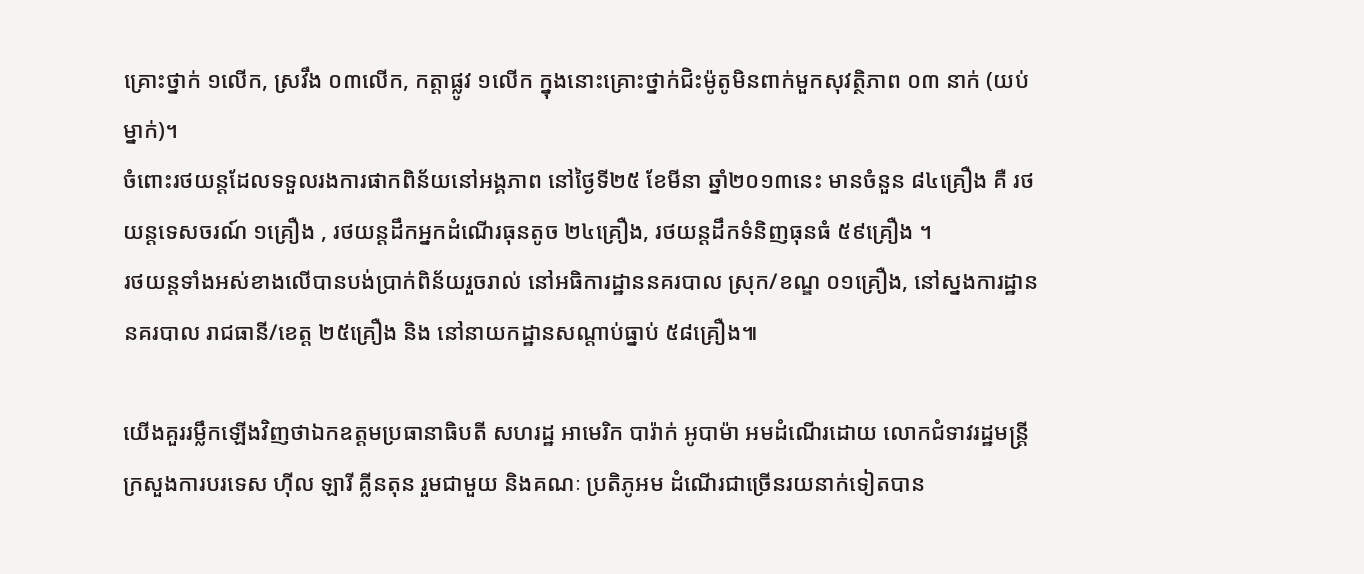គ្រោះថ្នាក់ ១លើក, ស្រវឹង ០៣លើក, កត្តាផ្លូវ ១លើក ក្នុងនោះគ្រោះថ្នាក់ជិះម៉ូតូមិនពាក់មួកសុវត្ថិភាព ០៣ នាក់ (យប់ ម្នាក់)។
ចំពោះរថយន្តដែលទទួលរងការផាកពិន័យនៅអង្គភាព នៅថ្ងៃទី២៥ ខែមីនា ឆ្នាំ២០១៣នេះ មានចំនួន ៨៤គ្រឿង គឺ រថយន្តទេសចរណ៍ ១គ្រឿង , រថយន្តដឹកអ្នកដំណើរធុនតូច ២៤គ្រឿង, រថយន្តដឹកទំនិញធុនធំ ៥៩គ្រឿង ។
រថយន្តទាំងអស់ខាងលើបានបង់ប្រាក់ពិន័យរួចរាល់ នៅអធិការដ្ឋាននគរបាល ស្រុក/ខណ្ឌ ០១គ្រឿង, នៅស្នងការដ្ឋាននគរបាល រាជធានី/ខេត្ត ២៥គ្រឿង និង នៅនាយកដ្ឋានសណ្តាប់ធ្នាប់ ៥៨គ្រឿង៕

យើងគួររម្លឹកឡើងវិញថាឯកឧត្តមប្រធានាធិបតី សហរដ្ឋ អាមេរិក បារ៉ាក់ អូបាម៉ា អមដំណើរដោយ លោកជំទាវរដ្ឋមន្ដ្រីក្រសួងការបរទេស ហ៊ីល ឡារី គ្លីនតុន រួមជាមួយ និងគណៈ ប្រតិភូអម ដំណើរជាច្រើនរយនាក់ទៀតបាន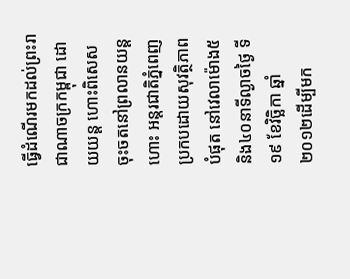ធ្វើដំណើរមកដល់ព្រះរាជាណាចក្រកម្ពុជា ដោយយន្ដ ហោះពិសេសចុះចតនៅព្រលានយន្ដហោះ អន្ដរជាតិភ្នំពេញ ប្រកបដោយសុវត្ថិភាព បំផុត នៅវេលាម៉ោង៥និង៤០នាទីល្ងាចថ្ងៃ ទី១៩ ខែវិច្ឆិកា ឆ្នាំ២០១២ដើម្បីមក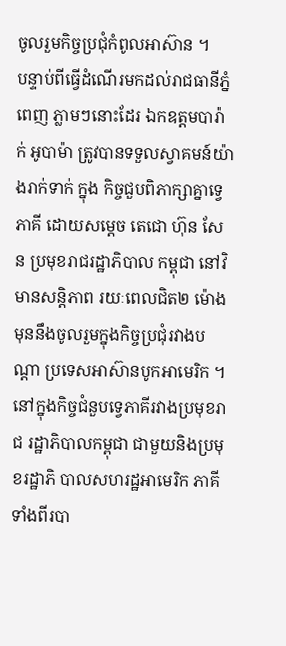ចូលរួមកិច្ចប្រជុំកំពូលអាស៊ាន ។
បន្ទាប់ពីធ្វើដំណើរមកដល់រាជធានីភ្នំ ពេញ ភ្លាមៗនោះដែរ ឯកឧត្តមបារ៉ាក់ អូបាម៉ា ត្រូវបានទទួលស្វាគមន៍យ៉ាងរាក់ទាក់ ក្នុង កិច្ចជួបពិភាក្សាគ្នាទ្វេភាគី ដោយសម្ដេច តេជោ ហ៊ុន សែន ប្រមុខរាជរដ្ឋាភិបាល កម្ពុជា នៅវិមានសន្ដិភាព រយៈពេលជិត២ ម៉ោង មុននឹងចូលរួមក្នុងកិច្ចប្រជុំរវាងបណ្ដា ប្រទេសអាស៊ានបូកអាមេរិក ។
នៅក្នុងកិច្ចជំនួបទ្វេភាគីរវាងប្រមុខរាជ រដ្ឋាភិបាលកម្ពុជា ជាមួយនិងប្រមុខរដ្ឋាភិ បាលសហរដ្ឋអាមេរិក ភាគីទាំងពីរបា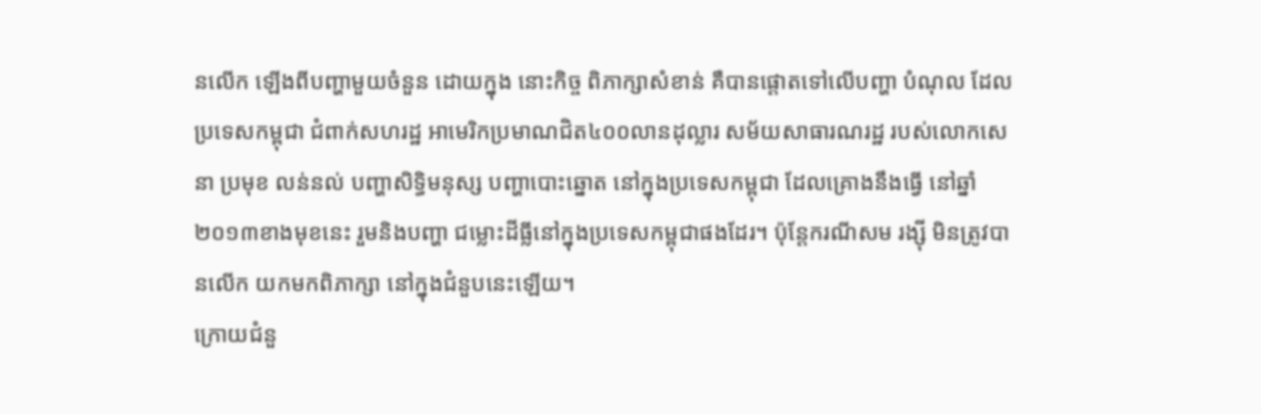នលើក ឡើងពីបញ្ហាមួយចំនួន ដោយក្នុង នោះកិច្ច ពិភាក្សាសំខាន់ គឺបានផ្ដោតទៅលើបញ្ហា បំណុល ដែលប្រទេសកម្ពុជា ជំពាក់សហរដ្ឋ អាមេរិកប្រមាណជិត៤០០លានដុល្លារ សម័យសាធារណរដ្ឋ របស់លោកសេនា ប្រមុខ លន់នល់ បញ្ហាសិទ្ធិមនុស្ស បញ្ហាបោះឆ្នោត នៅក្នុងប្រទេសកម្ពុជា ដែលគ្រោងនឹងធ្វើ នៅឆ្នាំ២០១៣ខាងមុខនេះ រួមនិងបញ្ហា ជម្លោះដីធ្លីនៅក្នុងប្រទេសកម្ពុជាផងដែរ។ ប៉ុន្ដែករណីសម រង្ស៊ី មិនត្រូវបានលើក យកមកពិភាក្សា នៅក្នុងជំនួបនេះឡើយ។
ក្រោយជំនួ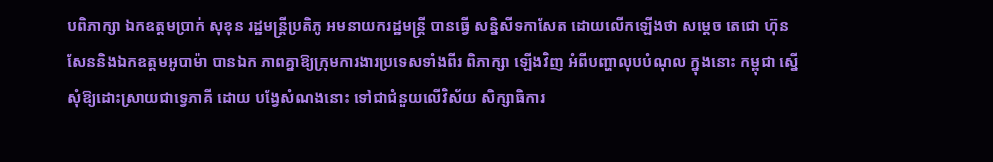បពិភាក្សា ឯកឧត្តមប្រាក់ សុខុន រដ្ឋមន្ដ្រីប្រតិភូ អមនាយករដ្ឋមន្ដ្រី បានធ្វើ សន្និសីទកាសែត ដោយលើកឡើងថា សម្ដេច តេជោ ហ៊ុន សែននិងឯកឧត្តមអូបាម៉ា បានឯក ភាពគ្នាឱ្យក្រុមការងារប្រទេសទាំងពីរ ពិភាក្សា ឡើងវិញ អំពីបញ្ហាលុបបំណុល ក្នុងនោះ កម្ពុជា ស្នើសុំឱ្យដោះស្រាយជាទ្វេភាគី ដោយ បង្វែសំណងនោះ ទៅជាជំនួយលើវិស័យ សិក្សាធិការ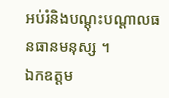អប់រំនិងបណ្ដុះបណ្ដាលធនធានមនុស្ស ។
ឯកឧត្តម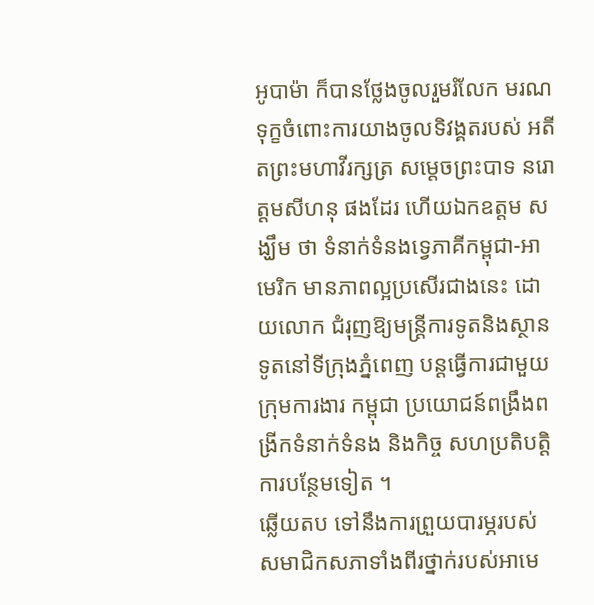អូបាម៉ា ក៏បានថ្លែងចូលរួមរំលែក មរណទុក្ខចំពោះការយាងចូលទិវង្គតរបស់ អតីតព្រះមហាវីរក្សត្រ សម្ដេចព្រះបាទ នរោត្ដមសីហនុ ផងដែរ ហើយឯកឧត្តម សង្ឃឹម ថា ទំនាក់ទំនងទ្វេភាគីកម្ពុជា-អាមេរិក មានភាពល្អប្រសើរជាងនេះ ដោយលោក ជំរុញឱ្យមន្ដ្រីការទូតនិងស្ថានទូតនៅទីក្រុងភ្នំពេញ បន្ដធ្វើការជាមួយ ក្រុមការងារ កម្ពុជា ប្រយោជន៍ពង្រឹងពង្រីកទំនាក់ទំនង និងកិច្ច សហប្រតិបត្ដិការបន្ថែមទៀត ។
ឆ្លើយតប ទៅនឹងការព្រួយបារម្ភរបស់ សមាជិកសភាទាំងពីរថ្នាក់របស់អាមេ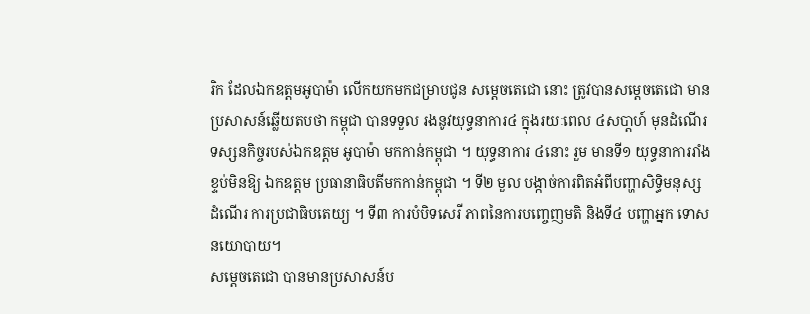រិក ដែលឯកឧត្តមអូបាម៉ា លើកយកមកជម្រាបជូន សម្ដេចតេជោ នោះ ត្រូវបានសម្ដេចតេជោ មានប្រសាសន៍ឆ្លើយតបថា កម្ពុជា បានទទួល រងនូវយុទ្ធនាការ៤ ក្នុងរយៈពេល ៤សបា្ដហ៍ មុនដំណើរទស្សនកិច្ចរបស់ឯកឧត្តម អូបាម៉ា មកកាន់កម្ពុជា ។ យុទ្ធនាការ ៤នោះ រួម មានទី១ យុទ្ធនាការរាំងខ្ទប់មិនឱ្យ ឯកឧត្តម ប្រធានាធិបតីមកកាន់កម្ពុជា ។ ទី២ មួល បង្កាច់ការពិតអំពីបញ្ហាសិទ្ធិមនុស្ស ដំណើរ ការប្រជាធិបតេយ្យ ។ ទី៣ ការបំបិទសេរី ភាពនៃការបញ្ចេញមតិ និងទី៤ បញ្ហាអ្នក ទោសនយោបាយ។
សម្ដេចតេជោ បានមានប្រសាសន៍ប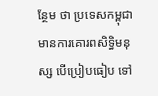ន្ថែម ថា ប្រទេសកម្ពុជា មានការគោរពសិទ្ធិមនុស្ស បើប្រៀបធៀប ទៅ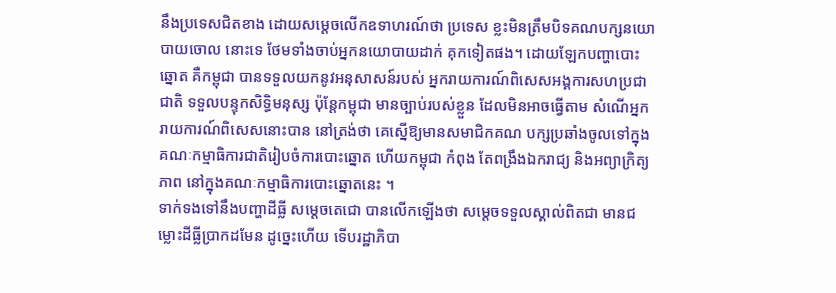នឹងប្រទេសជិតខាង ដោយសម្ដេចលើកឧទាហរណ៍ថា ប្រទេស ខ្លះមិនត្រឹមបិទគណបក្សនយោបាយចោល នោះទេ ថែមទាំងចាប់អ្នកនយោបាយដាក់ គុកទៀតផង។ ដោយឡែកបញ្ហាបោះឆ្នោត គឺកម្ពុជា បានទទួលយកនូវអនុសាសន៍របស់ អ្នករាយការណ៍ពិសេសអង្គការសហប្រជា ជាតិ ទទួលបន្ទុកសិទ្ធិមនុស្ស ប៉ុន្ដែកម្ពុជា មានច្បាប់របស់ខ្លួន ដែលមិនអាចធ្វើតាម សំណើអ្នករាយការណ៍ពិសេសនោះបាន នៅត្រង់ថា គេស្នើឱ្យមានសមាជិកគណ បក្សប្រឆាំងចូលទៅក្នុងគណៈកម្មាធិការជាតិរៀបចំការបោះឆ្នោត ហើយកម្ពុជា កំពុង តែពង្រឹងឯករាជ្យ និងអព្យាក្រិត្យភាព នៅក្នុងគណៈកម្មាធិការបោះឆ្នោតនេះ ។
ទាក់ទងទៅនឹងបញ្ហាដីធ្លី សម្ដេចតេជោ បានលើកឡើងថា សម្ដេចទទួលស្គាល់ពិតជា មានជម្លោះដីធ្លីប្រាកដមែន ដូច្នេះហើយ ទើបរដ្ឋាភិបា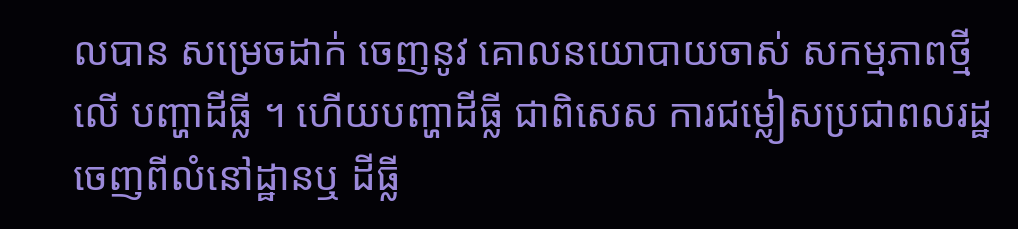លបាន សម្រេចដាក់ ចេញនូវ គោលនយោបាយចាស់ សកម្មភាពថ្មីលើ បញ្ហាដីធ្លី ។ ហើយបញ្ហាដីធ្លី ជាពិសេស ការជម្លៀសប្រជាពលរដ្ឋចេញពីលំនៅដ្ឋានឬ ដីធ្លី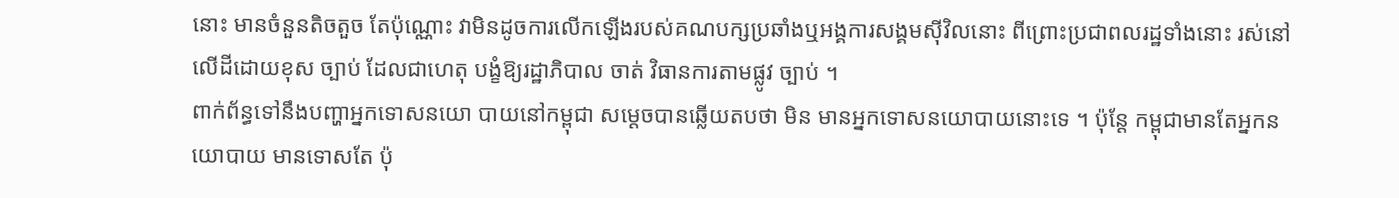នោះ មានចំនួនតិចតួច តែប៉ុណ្ណោះ វាមិនដូចការលើកឡើងរបស់គណបក្សប្រឆាំងឬអង្គការសង្គមស៊ីវិលនោះ ពីព្រោះប្រជាពលរដ្ឋទាំងនោះ រស់នៅលើដីដោយខុស ច្បាប់ ដែលជាហេតុ បង្ខំឱ្យរដ្ឋាភិបាល ចាត់ វិធានការតាមផ្លូវ ច្បាប់ ។
ពាក់ព័ន្ធទៅនឹងបញ្ហាអ្នកទោសនយោ បាយនៅកម្ពុជា សម្ដេចបានឆ្លើយតបថា មិន មានអ្នកទោសនយោបាយនោះទេ ។ ប៉ុន្ដែ កម្ពុជាមានតែអ្នកនយោបាយ មានទោសតែ ប៉ុ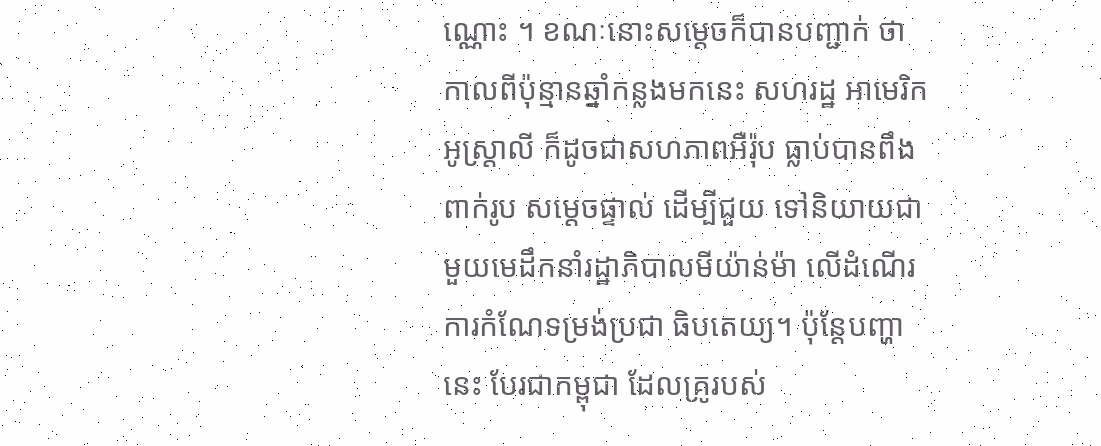ណ្ណោះ ។ ខណៈនោះសម្ដេចក៏បានបញ្ជាក់ ថា កាលពីប៉ុន្មានឆ្នាំកន្លងមកនេះ សហរដ្ឋ អាមេរិក អូស្ដ្រាលី ក៏ដូចជាសហភាពអឺរ៉ុប ធ្លាប់បានពឹងពាក់រូប សម្ដេចផ្ទាល់ ដើម្បីជួយ ទៅនិយាយជាមួយមេដឹកនាំរដ្ឋាភិបាលមីយ៉ាន់ម៉ា លើដំណើរការកំណែទម្រង់ប្រជា ធិបតេយ្យ។ ប៉ុន្ដែបញ្ហានេះ បែរជាកម្ពុជា ដែលគ្រូរបស់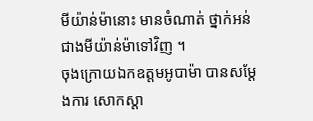មីយ៉ាន់ម៉ានោះ មានចំណាត់ ថ្នាក់អន់ជាងមីយ៉ាន់ម៉ាទៅវិញ ។
ចុងក្រោយឯកឧត្តមអូបាម៉ា បានសម្ដែងការ សោកស្ដា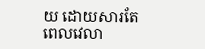យ ដោយសារតែពេលវេលា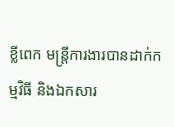ខ្លីពេក មន្ដ្រីការងារបានដាក់កម្មវិធី និងឯកសារ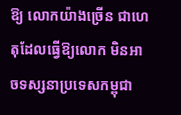ឱ្យ លោកយ៉ាងច្រើន ជាហេតុដែលធ្វើឱ្យលោក មិនអាចទស្សនាប្រទេសកម្ពុជា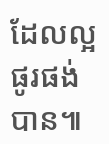ដែលល្អផូរផង់បាន៕